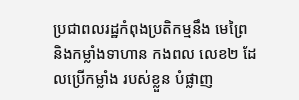ប្រជាពលរដ្ឋកំពុងប្រតិកម្មនឹង មេព្រៃ និងកម្លាំងទាហាន កងពល លេខ២ ដែលប្រើកម្លាំង របស់ខ្លួន បំផ្លាញ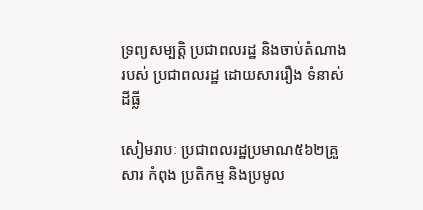ទ្រព្យសម្បត្តិ ប្រជាពលរដ្ឋ និងចាប់តំណាង របស់ ប្រជាពលរដ្ឋ ដោយសាររឿង ទំនាស់ ដីធ្លី

សៀមរាបៈ ប្រជាពលរដ្ឋប្រមាណ៥៦២គ្រួសារ កំពុង ប្រតិកម្ម និងប្រមូល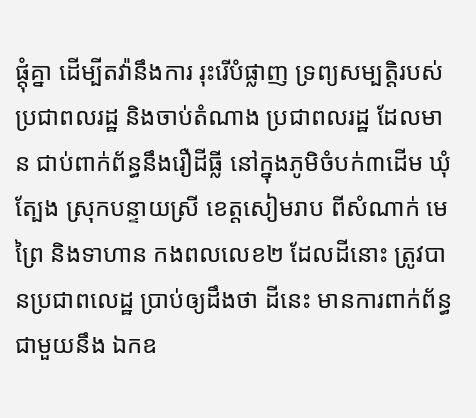ផ្តុំគ្នា ដើម្បីតវ៉ានឹងការ រុះរើបំផ្លាញ ទ្រព្យសម្បត្តិរបស់ ប្រជាពលរដ្ឋ និងចាប់តំណាង ប្រជាពលរដ្ឋ ដែលមាន ជាប់ពាក់ព័ន្ធនឹងរឿដីធ្លី នៅក្នុងភូមិចំបក់៣ដើម ឃុំត្បែង ស្រុកបន្ទាយស្រី ខេត្តសៀមរាប ពីសំណាក់ មេព្រៃ និងទាហាន កងពលលេខ២ ដែលដីនោះ ត្រូវបានប្រជាពលេដ្ឋ ប្រាប់ឲ្យដឹងថា ដីនេះ មានការពាក់ព័ន្ធ ជាមួយនឹង ឯកឧ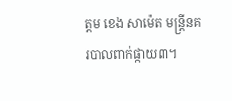ត្តម ខេង សាម៉េត មន្ត្រីនគរបាលពាក់ផ្កាយ៣។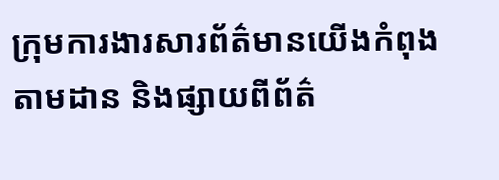ក្រុមការងារសារព័ត៌មានយើងកំពុងតាមដាន និងផ្សាយពីព័ត៌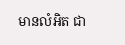មានលំអិត ជា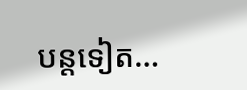បន្តទៀត…